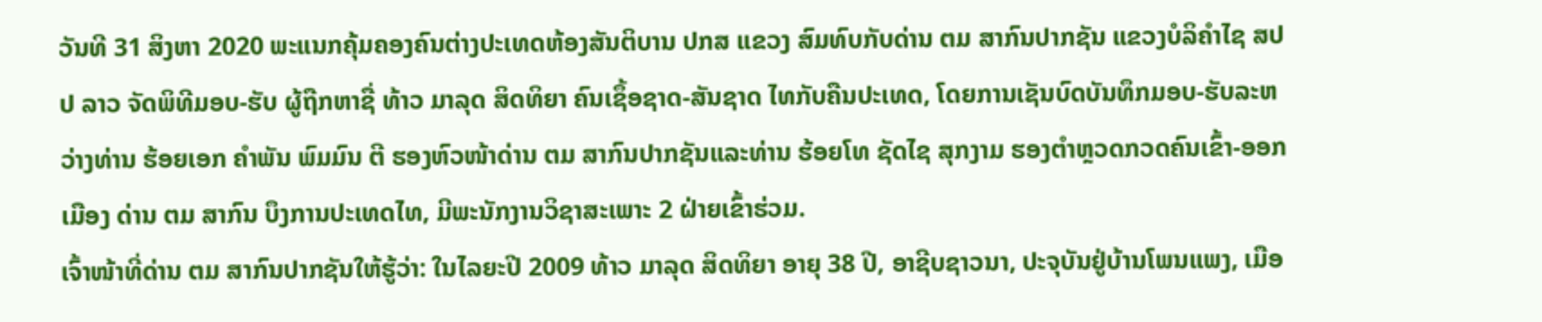ວັນທີ 31 ສິງຫາ 2020 ພະແນກຄຸ້ມຄອງຄົນຕ່າງປະເທດຫ້ອງສັນຕິບານ ປກສ ແຂວງ ສົມທົບກັບດ່ານ ຕມ ສາກົນປາກຊັນ ແຂວງບໍລິຄໍາໄຊ ສປປ ລາວ ຈັດພິທີມອບ-ຮັບ ຜູ້ຖືກຫາຊື່ ທ້າວ ມາລຸດ ສິດທິຍາ ຄົນເຊຶ້ອຊາດ-ສັນຊາດ ໄທກັບຄືນປະເທດ, ໂດຍການເຊັນບົດບັນທຶກມອບ-ຮັບລະຫວ່າງທ່ານ ຮ້ອຍເອກ ຄໍາພັນ ພົມມົນ ຕີ ຮອງຫົວໜ້າດ່ານ ຕມ ສາກົນປາກຊັນແລະທ່ານ ຮ້ອຍໂທ ຊັດໄຊ ສຸກງາມ ຮອງຕໍາຫຼວດກວດຄົນເຂົ້າ-ອອກເມືອງ ດ່ານ ຕມ ສາກົນ ບຶງການປະເທດໄທ, ມີພະນັກງານວິຊາສະເພາະ 2 ຝ່າຍເຂົ້າຮ່ວມ.
ເຈົ້າໜ້າທີ່ດ່ານ ຕມ ສາກົນປາກຊັນໃຫ້ຮູ້ວ່າ: ໃນໄລຍະປີ 2009 ທ້າວ ມາລຸດ ສິດທິຍາ ອາຍຸ 38 ປີ, ອາຊີບຊາວນາ, ປະຈຸບັນຢູ່ບ້ານໂພນແພງ, ເມືອ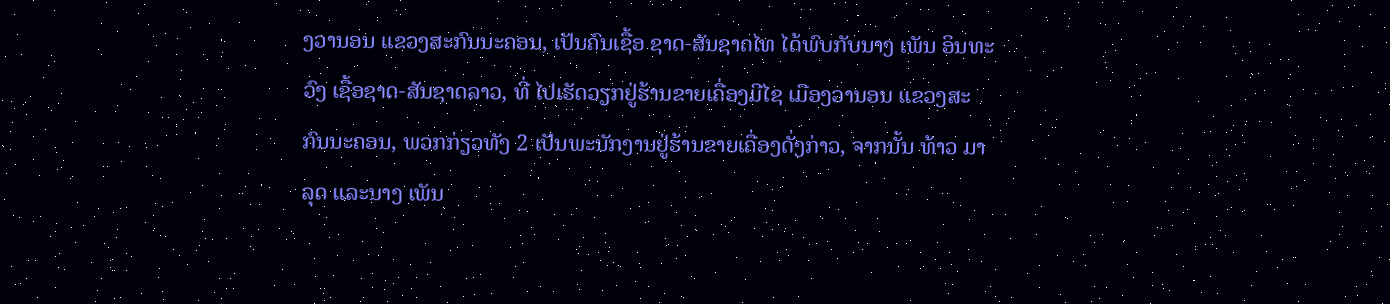ງວານອນ ແຂວງສະກົນນະຄອນ, ເປັນຄົນເຊື້ອ ຊາດ-ສັນຊາດໄທ ໄດ້ພົບກັບນາງ ເພັນ ອິນທະວົງ ເຊື້ອຊາດ-ສັນຊາດລາວ, ທີ່ ໄປເຮັດວຽກຢູ່ຮ້ານຂາຍເຄື່ອງມີໄຊ ເມືອງວານອນ ແຂວງສະກົນນະຄອນ, ພວກກ່ຽວທັງ 2 ເປັນພະນັກງານຢູ່ຮ້ານຂາຍເຄື່ອງດັ່ງກ່າວ, ຈາກນັ້ນ ທ້າວ ມາລຸດ ແລະນາງ ເພັນ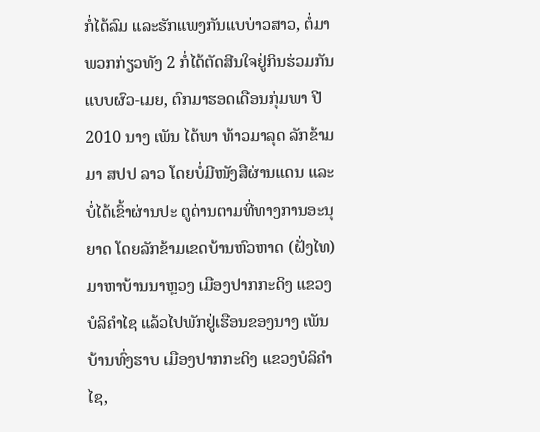ກໍ່ໄດ້ລົມ ແລະຮັກແພງກັນແບບ່າວສາວ, ຕໍ່ມາພວກກ່ຽວທັງ 2 ກໍ່ໄດ້ຕັດສີນໃຈຢູ່ກິນຮ່ວມກັນແບບຜົວ-ເມຍ, ຕົກມາຮອດເດືອນກຸ່ມພາ ປີ 2010 ນາງ ເພັນ ໄດ້ພາ ທ້າວມາລຸດ ລັກຂ້າມມາ ສປປ ລາວ ໂດຍບໍ່ມີໜັງສືຜ່ານແດນ ແລະບໍ່ໄດ້ເຂົ້າຜ່ານປະ ຕູດ່ານຕາມທີ່ທາງການອະນຸຍາດ ໂດຍລັກຂ້າມເຂດບ້ານຫົວຫາດ (ຝັ່ງໄທ) ມາຫາບ້ານນາຫຼວງ ເມືອງປາກກະດິງ ແຂວງບໍລິຄໍາໄຊ ແລ້ວໄປພັກຢູ່ເຮືອນຂອງນາງ ເພັນ ບ້ານທົ່ງຮາບ ເມືອງປາກກະດິງ ແຂວງບໍລິຄໍາໄຊ,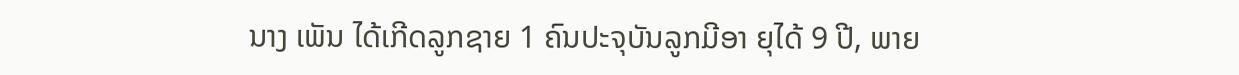ນາງ ເພັນ ໄດ້ເກີດລູກຊາຍ 1 ຄົນປະຈຸບັນລູກມີອາ ຍຸໄດ້ 9 ປີ, ພາຍ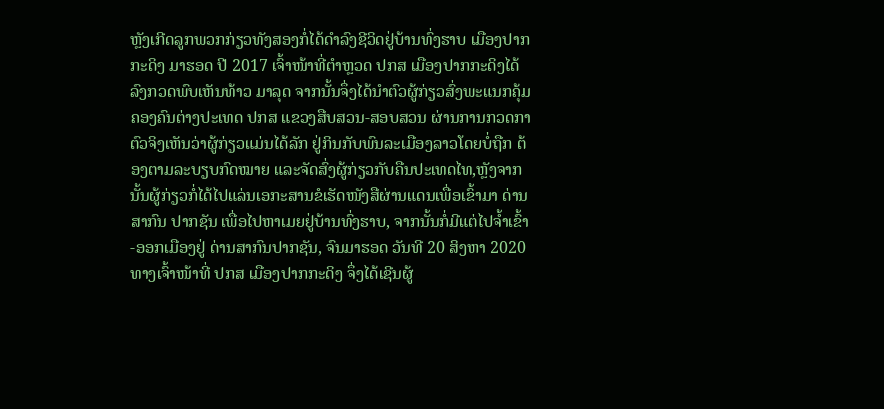ຫຼັງເກີດລູກພວກກ່ຽວທັງສອງກໍ່ໄດ້ດໍາລົງຊີວິດຢູ່ບ້ານທົ່ງຮາບ ເມືອງປາກກະດິງ ມາຮອດ ປີ 2017 ເຈົ້າໜ້າທີ່ຕໍາຫຼວດ ປກສ ເມືອງປາກກະດິງໄດ້ລົງກວດພົບເຫັນທ້າວ ມາລຸດ ຈາກນັ້ນຈຶ່ງໄດ້ນໍາຕົວຜູ້ກ່ຽວສົ່ງພະແນກຄຸ້ມຄອງຄົນຕ່າງປະເທດ ປກສ ແຂວງສືບສວນ-ສອບສວນ ຜ່ານການກວດກາຕົວຈິງເຫັນວ່າຜູ້ກ່ຽວແມ່ນໄດ້ລັກ ຢູ່ກິນກັບພົນລະເມືອງລາວໂດຍບໍ່ຖືກ ຕ້ອງຕາມລະບຽບກົດໝາຍ ແລະຈັດສົ່ງຜູ້ກ່ຽວກັບຄືນປະເທດໄທ,ຫຼັງຈາກນັ້ນຜູ້ກ່ຽວກໍ່ໄດ້ໄປແລ່ນເອກະສານຂໍເຮັດໜັງສືຜ່ານແດນເພື່ອເຂົ້າມາ ດ່ານສາກົນ ປາກຊັນ ເພື່ອໄປຫາເມຍຢູ່ບ້ານທົ່ງຮາບ, ຈາກນັ້ນກໍ່ມີແຕ່ໄປຈໍ້າເຂົ້າ-ອອກເມືອງຢູ່ ດ່ານສາກົນປາກຊັນ, ຈົນມາຮອດ ວັນທີ 20 ສິງຫາ 2020 ທາງເຈົ້າໜ້າທີ່ ປກສ ເມືອງປາກກະດິງ ຈຶ່ງໄດ້ເຊີນຜູ້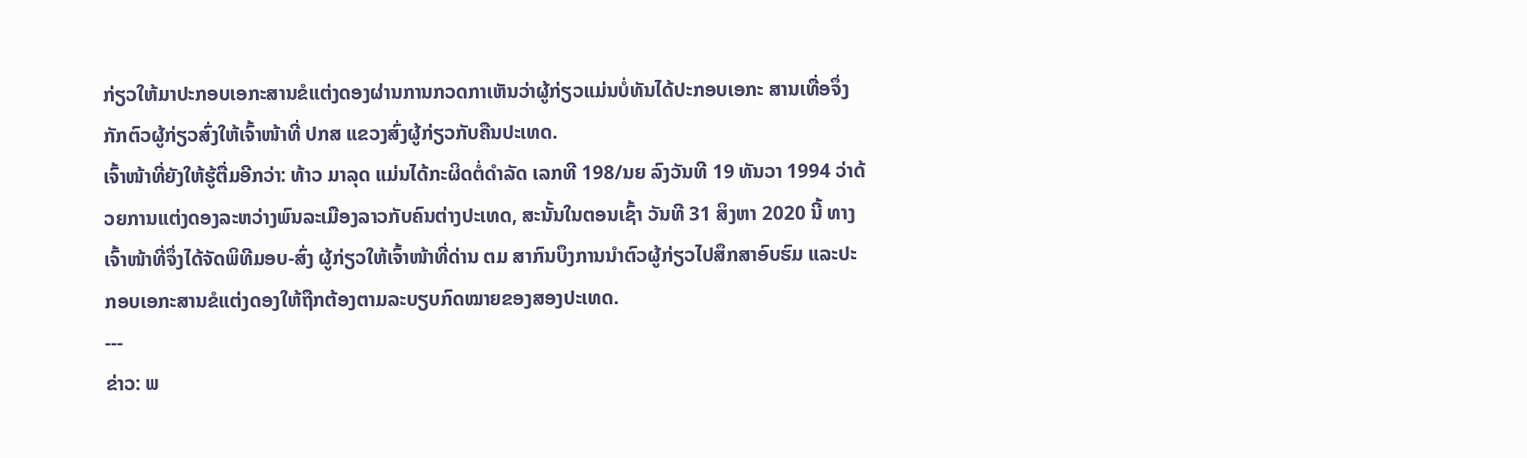ກ່ຽວໃຫ້ມາປະກອບເອກະສານຂໍແຕ່ງດອງຜ່ານການກວດກາເຫັນວ່າຜູ້ກ່ຽວແມ່ນບໍ່ທັນໄດ້ປະກອບເອກະ ສານເທື່ອຈຶ່ງກັກຕົວຜູ້ກ່ຽວສົ່ງໃຫ້ເຈົ້າໜ້າທີ່ ປກສ ແຂວງສົ່ງຜູ້ກ່ຽວກັບຄືນປະເທດ.
ເຈົ້າໜ້າທີ່ຍັງໃຫ້ຮູ້ຕື່ມອີກວ່າ: ທ້າວ ມາລຸດ ແມ່ນໄດ້ກະຜິດຕໍ່ດໍາລັດ ເລກທີ 198/ນຍ ລົງວັນທີ 19 ທັນວາ 1994 ວ່າດ້ວຍການແຕ່ງດອງລະຫວ່າງພົນລະເມືອງລາວກັບຄົນຕ່າງປະເທດ, ສະນັ້ນໃນຕອນເຊົ້າ ວັນທີ 31 ສິງຫາ 2020 ນີ້ ທາງເຈົ້າໜ້າທີ່ຈຶ່ງໄດ້ຈັດພິທີມອບ-ສົ່ງ ຜູ້ກ່ຽວໃຫ້ເຈົ້າໜ້າທີ່ດ່ານ ຕມ ສາກົນບຶງການນໍາຕົວຜູ້ກ່ຽວໄປສຶກສາອົບຮົມ ແລະປະກອບເອກະສານຂໍແຕ່ງດອງໃຫ້ຖືກຕ້ອງຕາມລະບຽບກົດໝາຍຂອງສອງປະເທດ.
---
ຂ່າວ: ພ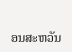ອນສະຫວັນ